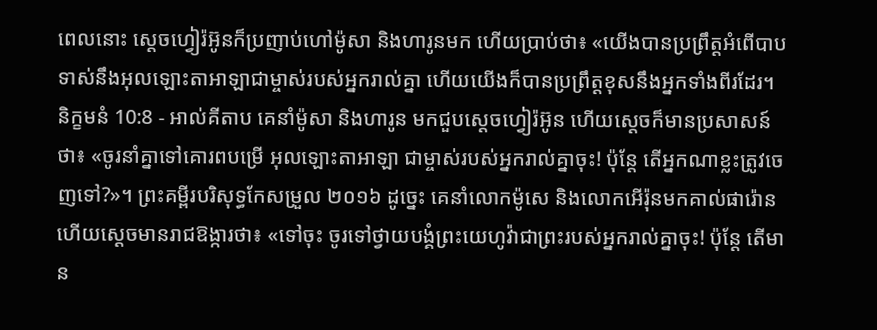ពេលនោះ ស្តេចហ្វៀរ៉អ៊ូនក៏ប្រញាប់ហៅម៉ូសា និងហារូនមក ហើយប្រាប់ថា៖ «យើងបានប្រព្រឹត្តអំពើបាបទាស់នឹងអុលឡោះតាអាឡាជាម្ចាស់របស់អ្នករាល់គ្នា ហើយយើងក៏បានប្រព្រឹត្តខុសនឹងអ្នកទាំងពីរដែរ។
និក្ខមនំ 10:8 - អាល់គីតាប គេនាំម៉ូសា និងហារូន មកជួបស្តេចហ្វៀរ៉អ៊ូន ហើយស្តេចក៏មានប្រសាសន៍ថា៖ «ចូរនាំគ្នាទៅគោរពបម្រើ អុលឡោះតាអាឡា ជាម្ចាស់របស់អ្នករាល់គ្នាចុះ! ប៉ុន្តែ តើអ្នកណាខ្លះត្រូវចេញទៅ?»។ ព្រះគម្ពីរបរិសុទ្ធកែសម្រួល ២០១៦ ដូច្នេះ គេនាំលោកម៉ូសេ និងលោកអើរ៉ុនមកគាល់ផារ៉ោន ហើយស្ដេចមានរាជឱង្ការថា៖ «ទៅចុះ ចូរទៅថ្វាយបង្គំព្រះយេហូវ៉ាជាព្រះរបស់អ្នករាល់គ្នាចុះ! ប៉ុន្តែ តើមាន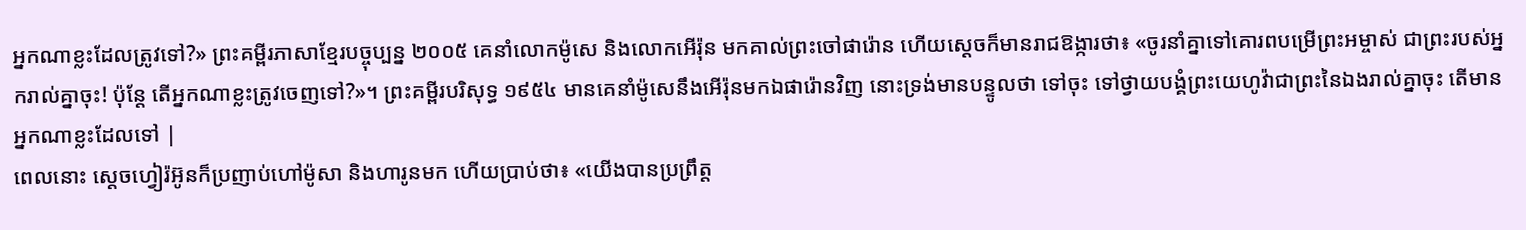អ្នកណាខ្លះដែលត្រូវទៅ?» ព្រះគម្ពីរភាសាខ្មែរបច្ចុប្បន្ន ២០០៥ គេនាំលោកម៉ូសេ និងលោកអើរ៉ុន មកគាល់ព្រះចៅផារ៉ោន ហើយស្ដេចក៏មានរាជឱង្ការថា៖ «ចូរនាំគ្នាទៅគោរពបម្រើព្រះអម្ចាស់ ជាព្រះរបស់អ្នករាល់គ្នាចុះ! ប៉ុន្តែ តើអ្នកណាខ្លះត្រូវចេញទៅ?»។ ព្រះគម្ពីរបរិសុទ្ធ ១៩៥៤ មានគេនាំម៉ូសេនឹងអើរ៉ុនមកឯផារ៉ោនវិញ នោះទ្រង់មានបន្ទូលថា ទៅចុះ ទៅថ្វាយបង្គំព្រះយេហូវ៉ាជាព្រះនៃឯងរាល់គ្នាចុះ តើមានអ្នកណាខ្លះដែលទៅ |
ពេលនោះ ស្តេចហ្វៀរ៉អ៊ូនក៏ប្រញាប់ហៅម៉ូសា និងហារូនមក ហើយប្រាប់ថា៖ «យើងបានប្រព្រឹត្ត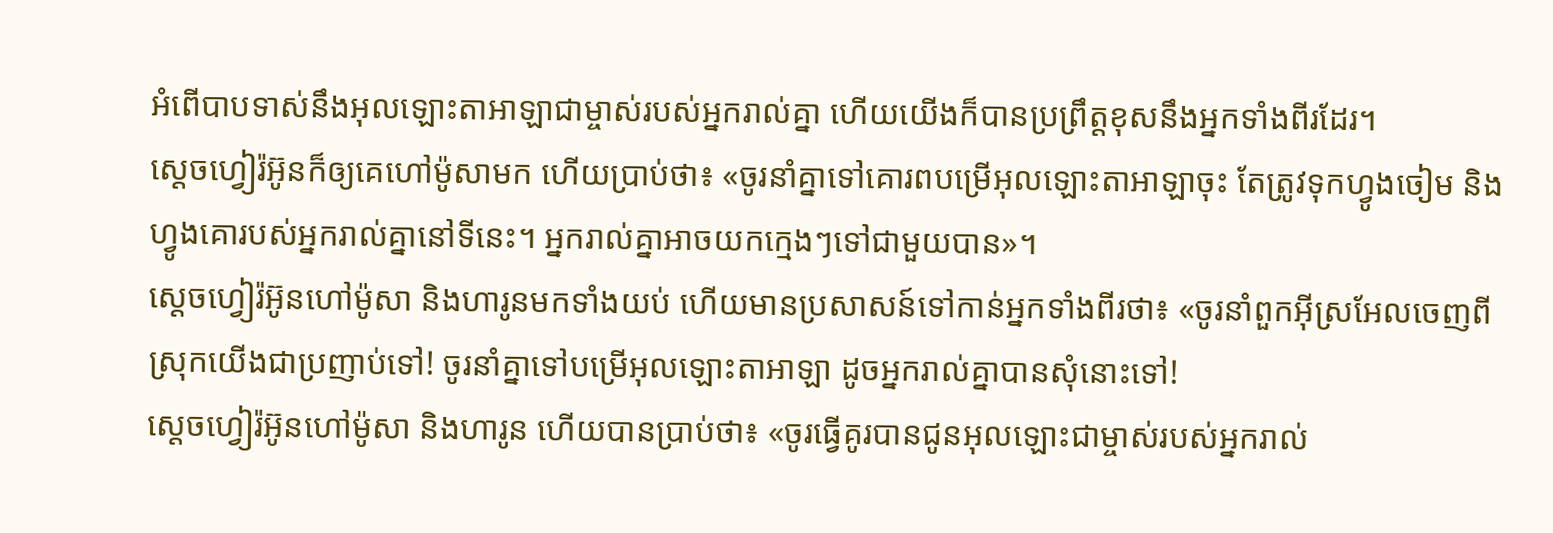អំពើបាបទាស់នឹងអុលឡោះតាអាឡាជាម្ចាស់របស់អ្នករាល់គ្នា ហើយយើងក៏បានប្រព្រឹត្តខុសនឹងអ្នកទាំងពីរដែរ។
ស្តេចហ្វៀរ៉អ៊ូនក៏ឲ្យគេហៅម៉ូសាមក ហើយប្រាប់ថា៖ «ចូរនាំគ្នាទៅគោរពបម្រើអុលឡោះតាអាឡាចុះ តែត្រូវទុកហ្វូងចៀម និងហ្វូងគោរបស់អ្នករាល់គ្នានៅទីនេះ។ អ្នករាល់គ្នាអាចយកក្មេងៗទៅជាមួយបាន»។
ស្តេចហ្វៀរ៉អ៊ូនហៅម៉ូសា និងហារូនមកទាំងយប់ ហើយមានប្រសាសន៍ទៅកាន់អ្នកទាំងពីរថា៖ «ចូរនាំពួកអ៊ីស្រអែលចេញពីស្រុកយើងជាប្រញាប់ទៅ! ចូរនាំគ្នាទៅបម្រើអុលឡោះតាអាឡា ដូចអ្នករាល់គ្នាបានសុំនោះទៅ!
ស្តេចហ្វៀរ៉អ៊ូនហៅម៉ូសា និងហារូន ហើយបានប្រាប់ថា៖ «ចូរធ្វើគូរបានជូនអុលឡោះជាម្ចាស់របស់អ្នករាល់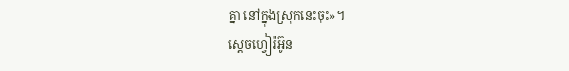គ្នា នៅក្នុងស្រុកនេះចុះ»។
ស្តេចហ្វៀរ៉អ៊ូន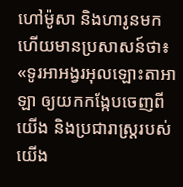ហៅម៉ូសា និងហារូនមក ហើយមានប្រសាសន៍ថា៖ «ទូរអាអង្វរអុលឡោះតាអាឡា ឲ្យយកកង្កែបចេញពីយើង និងប្រជារាស្ត្ររបស់យើង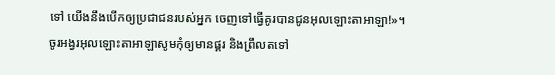ទៅ យើងនឹងបើកឲ្យប្រជាជនរបស់អ្នក ចេញទៅធ្វើគូរបានជូនអុលឡោះតាអាឡា!»។
ចូរអង្វរអុលឡោះតាអាឡាសូមកុំឲ្យមានផ្គរ និងព្រឹលតទៅ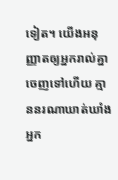ទៀត។ យើងអនុញ្ញាតឲ្យអ្នករាល់គ្នាចេញទៅហើយ គ្មាននរណាឃាត់ឃាំងអ្នក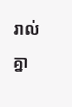រាល់គ្នា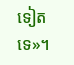ទៀតទេ»។